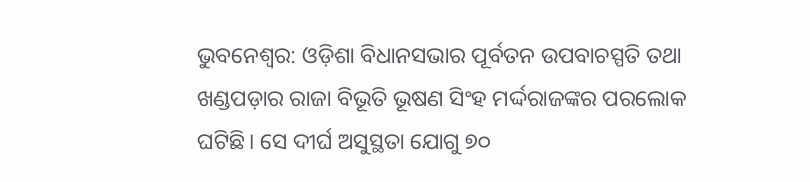ଭୁବନେଶ୍ୱର: ଓଡ଼ିଶା ବିଧାନସଭାର ପୂର୍ବତନ ଉପବାଚସ୍ପତି ତଥା ଖଣ୍ଡପଡ଼ାର ରାଜା ବିଭୂତି ଭୂଷଣ ସିଂହ ମର୍ଦ୍ଦରାଜଙ୍କର ପରଲୋକ ଘଟିଛି। ସେ ଦୀର୍ଘ ଅସୁସ୍ଥତା ଯୋଗୁ ୭୦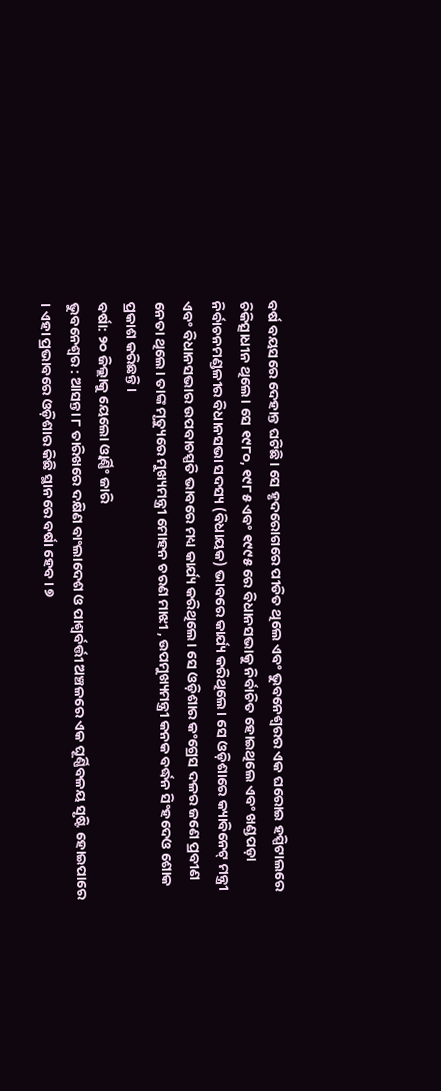ବର୍ଷ ବୟସରେ ଦେହାନ୍ତ ଘଟିଛି। ସେ ହୃଦରୋଗରେ ପୀଡିତ ଥିଲେ ଏବଂ ଭୁବନେଶ୍ୱରର ଏକ ଘରୋଇ ହସ୍ପିଟାଲରେ ଚିକିତ୍ସାଧୀନ ଥିଲେ। ସେ ୧୯୮୦, ୧୯୮୫ ଏବଂ ୧୯୯୫ ରେ ବିଧାନସଭାକୁ ନିର୍ବାଚିତ ହୋଇଥିଲେ ଏବଂ ଖଣ୍ଡପଡ଼ା ନିର୍ବାଚନମଣ୍ଡଳୀର ବିଧାନସଭା ସଦସ୍ୟ (ବିଧାୟକ) ଭାବରେ କାର୍ଯ୍ୟ କରିଥିଲେ। ସେ ଓଡ଼ିଶାରେ କ୍ୟାବିନେଟ୍ ମନ୍ତ୍ରୀ ଏବଂ ବିଧାନସଭାର ଉପବାଚସ୍ପତି ଭାବରେ ମଧ୍ୟ କାର୍ଯ୍ୟ କରିଥିଲେ। ସେ ଓଡ଼ିଶାର କଂଗ୍ରେସ ଦଳର ଜଣେ ପ୍ରବୀଣ ନେତା ଥିଲେ। ତାଙ୍କ ମୃତ୍ୟୁରେ ମୁଖ୍ୟମନ୍ତ୍ରୀ ମୋହନ ଚରଣ ମାଝୀ , ଉପମୁଖ୍ୟମନ୍ତ୍ରୀ କନକ ବର୍ଦ୍ଧନ ସିଂହଦେଓ ଶୋକ ପ୍ରକାଶ କରିଛନ୍ତି।
ବର୍ଷା: ୨୦ ଜିଲ୍ଲାକୁ ୟେଲୋ ଓ୍ବାର୍ଣ୍ଣିଂ ଜାରି
ଭୁବନେଶ୍ୱର : ଆସନ୍ତା ୮ ତାରିଖରେ ଦକ୍ଷିଣ ବାଂଲାଦେଶ ଓ ପାଶ୍ୱର୍ବର୍ତ୍ତୀ ଅଞ୍ଚଳରେ ଏକ ଘୂର୍ଣ୍ଣିବଳୟ ସୃଷ୍ଟି ହୋଇପାରେ । ଏହା ପ୍ରଭାବରେ ଓଡ଼ିଶାର କିଛି ସ୍ଥାନରେ ବର୍ଷା ହେବ। ୭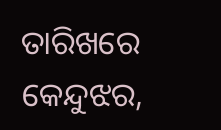ତାରିଖରେ କେନ୍ଦୁଝର,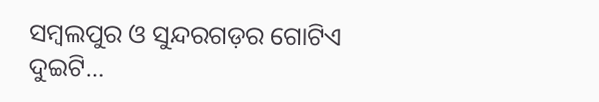ସମ୍ବଲପୁର ଓ ସୁନ୍ଦରଗଡ଼ର ଗୋଟିଏ ଦୁଇଟି…